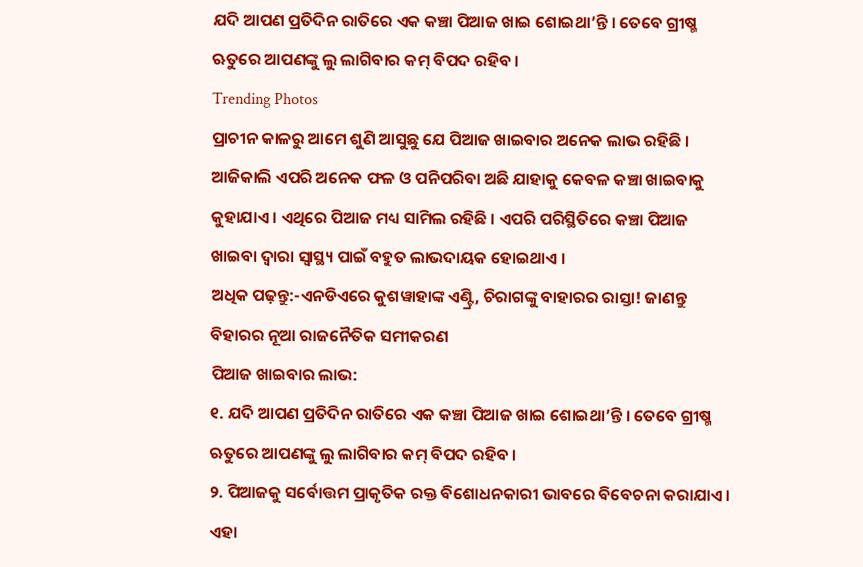ଯଦି ଆପଣ ପ୍ରତିଦିନ ରାତିରେ ଏକ କଞ୍ଚା ପିଆଜ ଖାଇ ଶୋଇଥା’ନ୍ତି । ତେବେ ଗ୍ରୀଷ୍ମ ଋତୁରେ ଆପଣଙ୍କୁ ଲୁ ଲାଗିବାର କମ୍ ବିପଦ ରହିବ ।
Trending Photos
ପ୍ରାଚୀନ କାଳରୁ ଆମେ ଶୁଣି ଆସୁଛୁ ଯେ ପିଆଜ ଖାଇବାର ଅନେକ ଲାଭ ରହିଛି । ଆଜିକାଲି ଏପରି ଅନେକ ଫଳ ଓ ପନିପରିବା ଅଛି ଯାହାକୁ କେବଳ କଞ୍ଚା ଖାଇବାକୁ କୁହାଯାଏ । ଏଥିରେ ପିଆଜ ମଧ୍ୟ ସାମିଲ ରହିଛି । ଏପରି ପରିସ୍ଥିତିରେ କଞ୍ଚା ପିଆଜ ଖାଇବା ଦ୍ୱାରା ସ୍ୱାସ୍ଥ୍ୟ ପାଇଁ ବହୁତ ଲାଭଦାୟକ ହୋଇଥାଏ ।
ଅଧିକ ପଢ଼ନ୍ତୁ:-ଏନଡିଏରେ କୁଶୱାହାଙ୍କ ଏଣ୍ଟ୍ରି, ଚିରାଗଙ୍କୁ ବାହାରର ରାସ୍ତା! ଜାଣନ୍ତୁ ବିହାରର ନୂଆ ରାଜନୈତିକ ସମୀକରଣ
ପିଆଜ ଖାଇବାର ଲାଭ:
୧. ଯଦି ଆପଣ ପ୍ରତିଦିନ ରାତିରେ ଏକ କଞ୍ଚା ପିଆଜ ଖାଇ ଶୋଇଥା’ନ୍ତି । ତେବେ ଗ୍ରୀଷ୍ମ ଋତୁରେ ଆପଣଙ୍କୁ ଲୁ ଲାଗିବାର କମ୍ ବିପଦ ରହିବ ।
୨. ପିଆଜକୁ ସର୍ବୋତ୍ତମ ପ୍ରାକୃତିକ ରକ୍ତ ବିଶୋଧନକାରୀ ଭାବରେ ବିବେଚନା କରାଯାଏ । ଏହା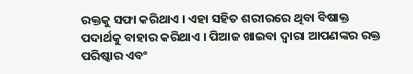ରକ୍ତକୁ ସଫା କରିଥାଏ । ଏହା ସହିତ ଶରୀରରେ ଥିବା ବିଷାକ୍ତ ପଦାର୍ଥକୁ ବାହାର କରିଥାଏ । ପିଆଜ ଖାଇବା ଦ୍ୱାରା ଆପଣଙ୍କର ରକ୍ତ ପରିଷ୍କାର ଏବଂ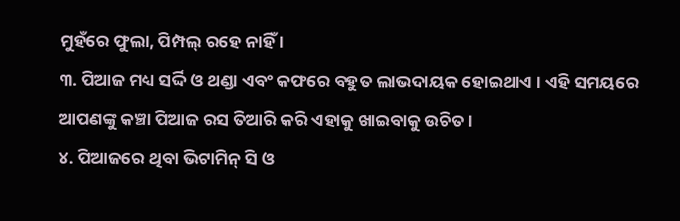ମୁହଁରେ ଫୁଲା, ପିମ୍ପଲ୍ ରହେ ନାହିଁ ।
୩. ପିଆଜ ମଧ୍ୟ ସର୍ଦ୍ଦି ଓ ଥଣ୍ଡା ଏବଂ କଫରେ ବହୁତ ଲାଭଦାୟକ ହୋଇଥାଏ । ଏହି ସମୟରେ ଆପଣଙ୍କୁ କଞ୍ଚା ପିଆଜ ରସ ତିଆରି କରି ଏହାକୁ ଖାଇବାକୁ ଉଚିତ ।
୪. ପିଆଜରେ ଥିବା ଭିଟାମିନ୍ ସି ଓ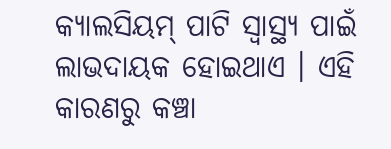କ୍ୟାଲସିୟମ୍ ପାଟି ସ୍ୱାସ୍ଥ୍ୟ ପାଇଁ ଲାଭଦାୟକ ହୋଇଥାଏ । ଏହି କାରଣରୁ କଞ୍ଚା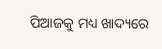ପିଆଜକୁ ମଧ୍ୟ ଖାଦ୍ୟରେ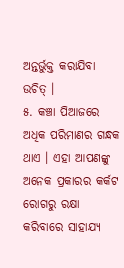ଅନ୍ତର୍ଭୁକ୍ତ କରାଯିବା ଉଚିତ୍ ।
୫. କଞ୍ଚା ପିଆଜରେ ଅଧିକ ପରିମାଣର ଗନ୍ଧକ ଥାଏ । ଏହା ଆପଣଙ୍କୁ ଅନେକ ପ୍ରକାରର କର୍କଟ ରୋଗରୁ ରକ୍ଷା କରିବାରେ ସାହାଯ୍ୟ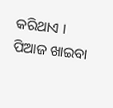କରିଥାଏ । ପିଆଜ ଖାଇବା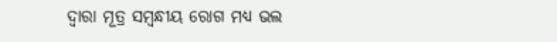ଦ୍ୱାରା ମୂତ୍ର ସମ୍ବନ୍ଧୀୟ ରୋଗ ମଧ୍ୟ ଭଲ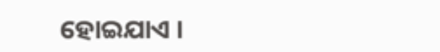ହୋଇଯାଏ ।